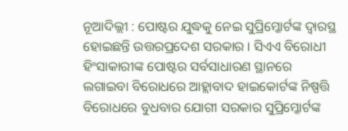ନୂଆଦିଲ୍ଲୀ : ପୋଷ୍ଟର ଯୁଦ୍ଧକୁ ନେଇ ସୁପ୍ରିମ୍କୋର୍ଟଙ୍କ ଦ୍ବାରସ୍ଥ ହୋଇଛନ୍ତି ଉତ୍ତରପ୍ରଦେଶ ସରକାର । ସିଏଏ ବିରୋଧୀ ହିଂସାକାରୀଙ୍କ ପୋଷ୍ଟର ସର୍ବସାଧାରଣ ସ୍ଥାନରେ ଲଗାଇବା ବିରୋଧରେ ଆହ୍ଲାବାଦ ହାଇକୋର୍ଟଙ୍କ ନିଷ୍ପତ୍ତି ବିରୋଧରେ ବୁଧବାର ଯୋଗୀ ସରକାର ସୁପ୍ରିମ୍କୋର୍ଟଙ୍କ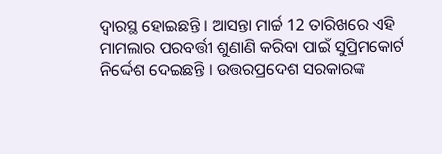ଦ୍ବାରସ୍ଥ ହୋଇଛନ୍ତି । ଆସନ୍ତା ମାର୍ଚ୍ଚ 12 ତାରିଖରେ ଏହି ମାମଲାର ପରବର୍ତ୍ତୀ ଶୁଣାଣି କରିବା ପାଇଁ ସୁପ୍ରିମକୋର୍ଟ ନିର୍ଦ୍ଦେଶ ଦେଇଛନ୍ତି । ଉତ୍ତରପ୍ରଦେଶ ସରକାରଙ୍କ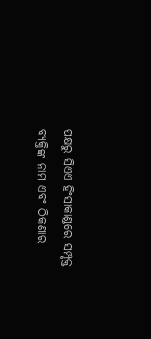ପକ୍ଷରୁ ସିଏଏ ହିଂସାକାଣ୍ଡରେ ସମ୍ପୃକ୍ତ ବ୍ୟକ୍ତିଙ୍କ ନାମ ଏବଂ ଠିକଣାର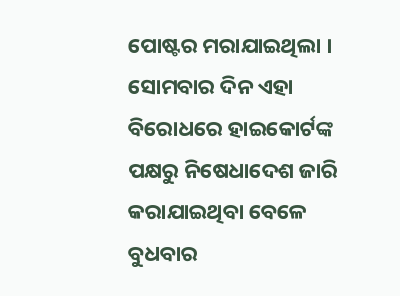ପୋଷ୍ଟର ମରାଯାଇଥିଲା । ସୋମବାର ଦିନ ଏହା ବିରୋଧରେ ହାଇକୋର୍ଟଙ୍କ ପକ୍ଷରୁ ନିଷେଧାଦେଶ ଜାରି କରାଯାଇଥିବା ବେଳେ ବୁଧବାର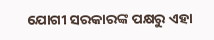ଯୋଗୀ ସରକାରଙ୍କ ପକ୍ଷରୁ ଏହା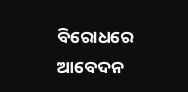ବିରୋଧରେ ଆବେଦନ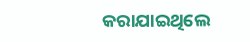କରାଯାଇଥିଲେ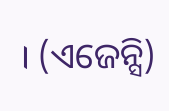। (ଏଜେନ୍ସି)